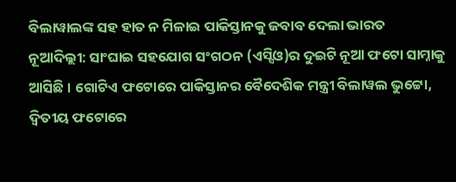ବିଲାୱାଲଙ୍କ ସହ ହାତ ନ ମିଳାଇ ପାକିସ୍ତାନକୁ ଜବାବ ଦେଲା ଭାରତ
ନୂଆଦିଲ୍ଲୀ: ସାଂଘାଇ ସହଯୋଗ ସଂଗଠନ (ଏସ୍ସିଓ)ର ଦୁଇଟି ନୂଆ ଫଟୋ ସାମ୍ନାକୁ ଆସିଛି । ଗୋଟିଏ ଫଟୋରେ ପାକିସ୍ତାନର ବୈଦେଶିକ ମନ୍ତ୍ରୀ ବିଲାୱଲ ଭୁଟ୍ଟୋ, ଦ୍ୱିତୀୟ ଫଟୋରେ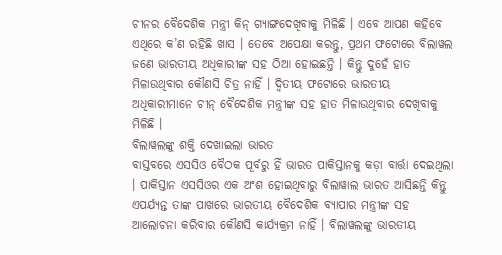ଚୀନର ବୈଦେଶିକ ମନ୍ତ୍ରୀ କିନ୍ ଗ୍ୟାଙ୍ଗଦେଖିବାକୁ ମିଳିଛି । ଏବେ ଆପଣ କହିବେ ଏଥିରେ କ’ଣ ରହିଛି ଖାସ । ତେବେ ଅପେକ୍ଷା କରନ୍ତୁ, ପ୍ରଥମ ଫଟୋରେ ବିଲାୱଲ ଜଣେ ଭାରତୀୟ ଅଧିକାରୀଙ୍କ ସହ ଠିଆ ହୋଇଛନ୍ତି । କିନ୍ତୁ ଦୁହେଁ ହାତ ମିଳାଉଥିବାର କୌଣସି ଚିତ୍ର ନାହିଁ । ଦ୍ୱିତୀୟ ଫଟୋରେ ଭାରତୀୟ ଅଧିକାରୀମାନେ ଚୀନ୍ ବୈଦେଶିକ ମନ୍ତ୍ରୀଙ୍କ ସହ ହାତ ମିଳାଉଥିବାର ଦେଖିବାକୁ ମିଳିଛି ।
ବିଲାୱଲଙ୍କୁ ଶକ୍ତି ଦେଖାଇଲା ଭାରତ
ବାସ୍ତବରେ ଏସସିଓ ବୈଠକ ପୂର୍ବରୁ ହିଁ ଭାରତ ପାକିସ୍ତାନକୁ କଡ଼ା ବାର୍ତ୍ତା ଦେଇଥିଲା । ପାକିସ୍ତାନ ଏସସିଓର ଏକ ଅଂଶ ହୋଇଥିବାରୁ ବିଲାୱାଲ ଭାରତ ଆସିଛନ୍ତି କିନ୍ତୁ ଏପର୍ଯ୍ୟନ୍ତ ତାଙ୍କ ପାଖରେ ଭାରତୀୟ ବୈଦେଶିକ ବ୍ୟାପାର ମନ୍ତ୍ରୀଙ୍କ ସହ ଆଲୋଚନା କରିବାର କୌଣସି କାର୍ଯ୍ୟକ୍ରମ ନାହିଁ । ବିଲାୱଲଙ୍କୁ ଭାରତୀୟ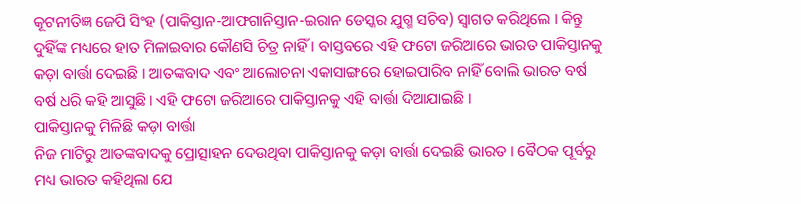କୂଟନୀତିଜ୍ଞ ଜେପି ସିଂହ (ପାକିସ୍ତାନ-ଆଫଗାନିସ୍ତାନ-ଇରାନ ଡେସ୍କର ଯୁଗ୍ମ ସଚିବ) ସ୍ୱାଗତ କରିଥିଲେ । କିନ୍ତୁ ଦୁହିଁଙ୍କ ମଧ୍ୟରେ ହାତ ମିଳାଇବାର କୌଣସି ଚିତ୍ର ନାହିଁ । ବାସ୍ତବରେ ଏହି ଫଟୋ ଜରିଆରେ ଭାରତ ପାକିସ୍ତାନକୁ କଡ଼ା ବାର୍ତ୍ତା ଦେଇଛି । ଆତଙ୍କବାଦ ଏବଂ ଆଲୋଚନା ଏକାସାଙ୍ଗରେ ହୋଇପାରିବ ନାହିଁ ବୋଲି ଭାରତ ବର୍ଷ ବର୍ଷ ଧରି କହି ଆସୁଛି। ଏହି ଫଟୋ ଜରିଆରେ ପାକିସ୍ତାନକୁ ଏହି ବାର୍ତ୍ତା ଦିଆଯାଇଛି ।
ପାକିସ୍ତାନକୁ ମିଳିଛି କଡ଼ା ବାର୍ତ୍ତା
ନିଜ ମାଟିରୁ ଆତଙ୍କବାଦକୁ ପ୍ରୋତ୍ସାହନ ଦେଉଥିବା ପାକିସ୍ତାନକୁ କଡ଼ା ବାର୍ତ୍ତା ଦେଇଛି ଭାରତ । ବୈଠକ ପୂର୍ବରୁ ମଧ୍ୟ ଭାରତ କହିଥିଲା ଯେ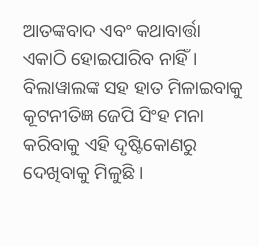ଆତଙ୍କବାଦ ଏବଂ କଥାବାର୍ତ୍ତା ଏକାଠି ହୋଇପାରିବ ନାହିଁ । ବିଲାୱାଲଙ୍କ ସହ ହାତ ମିଳାଇବାକୁ କୂଟନୀତିଜ୍ଞ ଜେପି ସିଂହ ମନା କରିବାକୁ ଏହି ଦୃଷ୍ଟିକୋଣରୁ ଦେଖିବାକୁ ମିଳୁଛି ।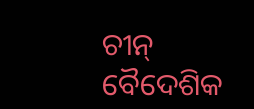ଚୀନ୍ ବୈଦେଶିକ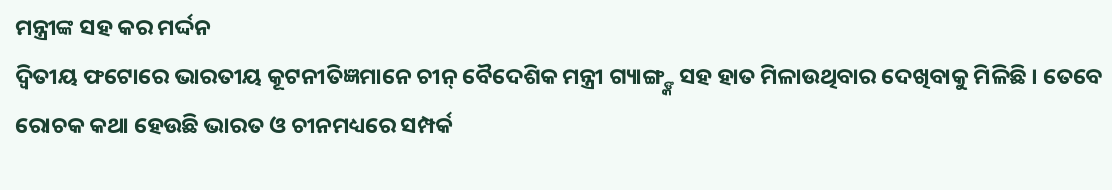ମନ୍ତ୍ରୀଙ୍କ ସହ କର ମର୍ଦ୍ଦନ
ଦ୍ୱିତୀୟ ଫଟୋରେ ଭାରତୀୟ କୂଟନୀତିଜ୍ଞମାନେ ଚୀନ୍ ବୈଦେଶିକ ମନ୍ତ୍ରୀ ଗ୍ୟାଙ୍ଗ୍ଙ୍କ ସହ ହାତ ମିଳାଉଥିବାର ଦେଖିବାକୁ ମିଳିଛି । ତେବେ ରୋଚକ କଥା ହେଉଛି ଭାରତ ଓ ଚୀନମଧ୍ୟରେ ସମ୍ପର୍କ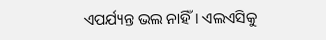ଏପର୍ଯ୍ୟନ୍ତ ଭଲ ନାହିଁ । ଏଲଏସିକୁ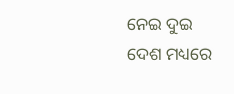ନେଇ ଦୁଇ ଦେଶ ମଧ୍ୟରେ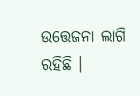ଉତ୍ତେଜନା ଲାଗି ରହିଛି ।